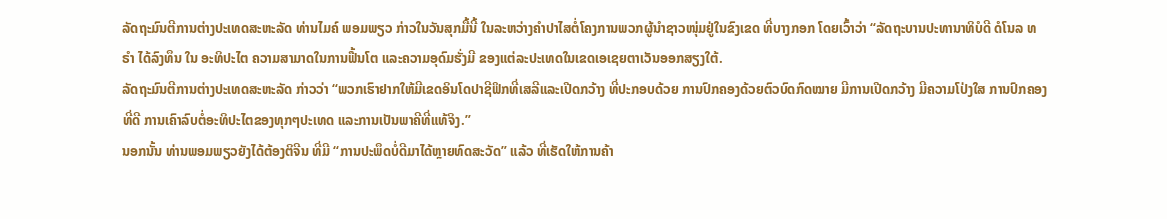ລັດຖະມົນຕີການຕ່າງປະເທດສະຫະລັດ ທ່ານໄມຄ໌ ພອມພຽວ ກ່າວໃນວັນສຸກມື້ນີ້ ໃນລະຫວ່າງຄຳປາໄສຕໍ່ໂຄງການພວກຜູ້ນຳຊາວໜຸ່ມຢູ່ໃນຂົງເຂດ ທີ່ບາງກອກ ໂດຍເວົ້າວ່າ “ລັດຖະບານປະທານາທິບໍດີ ດໍໂນລ ທຣຳ ໄດ້ລົງທຶນ ໃນ ອະທິປະໄຕ ຄວາມສາມາດໃນການຟື້ນໂຕ ແລະຄວາມອຸດົມຮັ່ງມີ ຂອງແຕ່ລະປະເທດໃນເຂດເອເຊຍຕາເວັນອອກສຽງໃຕ້.
ລັດຖະມົນຕີການຕ່າງປະເທດສະຫະລັດ ກ່າວວ່າ “ພວກເຮົາຢາກໃຫ້ມີເຂດອິນໂດປາຊີຟິກທີ່ເສລີແລະເປີດກວ້າງ ທີ່ປະກອບດ້ວຍ ການປົກຄອງດ້ວຍຕົວບົດກົດໝາຍ ມີການເປີດກວ້າງ ມີຄວາມໂປ່ງໃສ ການປົກຄອງທີ່ດີ ການເຄົາລົບຕໍ່ອະທິປະໄຕຂອງທຸກໆປະເທດ ແລະການເປັນພາຄີທີ່ແທ້ຈິງ.”
ນອກນັ້ນ ທ່ານພອມພຽວຍັງໄດ້ຕ້ອງຕິຈີນ ທີ່ມີ “ການປະພຶດບໍ່ດີມາໄດ້ຫຼາຍທົດສະວັດ” ແລ້ວ ທີ່ເຮັດໃຫ້ການຄ້າ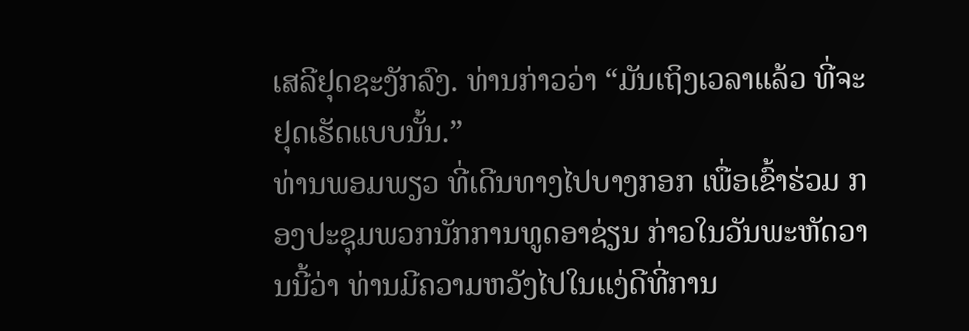ເສລີຢຸດຊະງັກລົງ. ທ່ານກ່າວວ່າ “ມັນເຖິງເວລາແລ້ວ ທີ່ຈະຢຸດເຮັດແບບນັ້ນ.”
ທ່ານພອມພຽວ ທີ່ເດີນທາງໄປບາງກອກ ເພື່ອເຂົ້າຮ່ວມ ກອງປະຊຸມພວກນັກການທູດອາຊ່ຽນ ກ່າວໃນວັນພະຫັດວານນີ້ວ່າ ທ່ານມີຄວາມຫວັງໄປໃນແງ່ດີທີ່ການ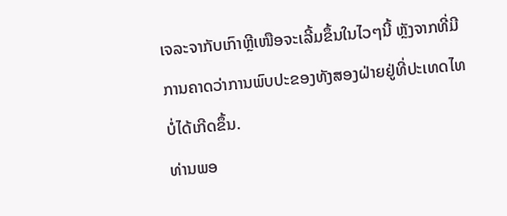ເຈລະຈາກັບເກົາຫຼີເໜືອຈະເລີ້ມຂຶ້ນໃນໄວໆນີ້ ຫຼັງຈາກທີ່ມີການຄາດວ່າການພົບປະຂອງທັງສອງຝ່າຍຢູ່ທີ່ປະເທດໄທບໍ່ໄດ້ເກີດຂຶ້ນ.
ທ່ານພອ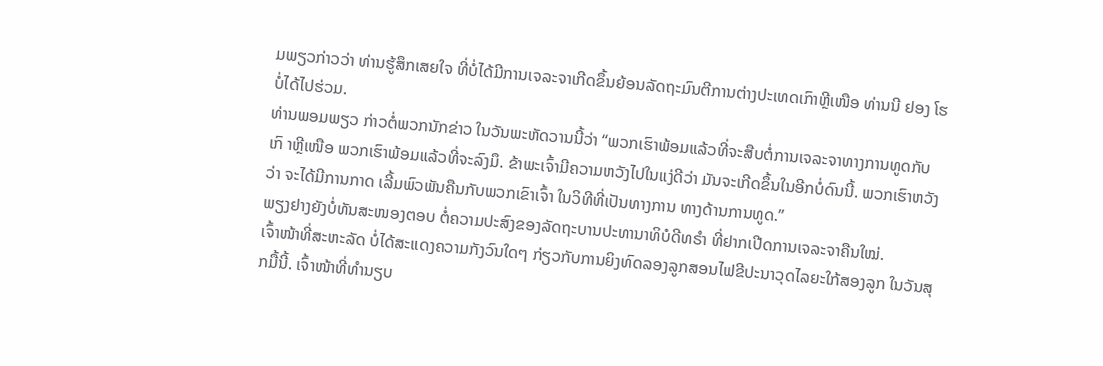ມພຽວກ່າວວ່າ ທ່ານຮູ້ສຶກເສຍໃຈ ທີ່ບໍ່ໄດ້ມີການເຈລະຈາເກີດຂຶ້ນຍ້ອນລັດຖະມົນຕີການຕ່າງປະເທດເກົາຫຼີເໜືອ ທ່ານນີ ຢອງ ໂຮ ບໍ່ໄດ້ໄປຮ່ວມ.
ທ່ານພອມພຽວ ກ່າວຕໍ່ພວກນັກຂ່າວ ໃນວັນພະຫັດວານນີ້ວ່າ “ພວກເຮົາພ້ອມແລ້ວທີ່ຈະສືບຕໍ່ການເຈລະຈາທາງການທູດກັບເກົ າຫຼີເໜືອ ພວກເຮົາພ້ອມແລ້ວທີ່ຈະລົງມຶ. ຂ້າພະເຈົ້າມີຄວາມຫວັງໄປໃນແງ່ດີວ່າ ມັນຈະເກີດຂຶ້ນໃນອີກບໍ່ດົນນີ້. ພວກເຮົາຫວັງວ່າ ຈະໄດ້ມີການກາດ ເລີ້ມພົວພັນຄືນກັບພວກເຂົາເຈົ້າ ໃນວິທີທີ່ເປັນທາງການ ທາງດ້ານການທູດ.”
ພຽງຢາງຍັງບໍ່ທັນສະໜອງຕອບ ຕໍ່ຄວາມປະສົງຂອງລັດຖະບານປະທານາທິບໍດີທຣຳ ທີ່ຢາກເປີດການເຈລະຈາຄືນໃໝ່.
ເຈົ້າໜ້າທີ່ສະຫະລັດ ບໍ່ໄດ້ສະແດງຄວາມກັງວົນໃດໆ ກ່ຽວກັບການຍິງທົດລອງລູກສອນໄຟຂີປະນາວຸດໄລຍະໃກ້ສອງລູກ ໃນວັນສຸກມື້ນີ້. ເຈົ້າໜ້າທີ່ທຳນຽບ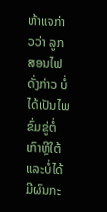ຫ້າແຈກ່າວວ່າ ລູກສອນໄຟດັ່ງກ່າວ ບໍ່ໄດ້ເປັນໄພຂົ່ມຂູ່ຕໍ່ເກົາຫຼີໃຕ້ ແລະບໍ່ໄດ້ມີຜົນກະ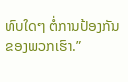ທົບໃດໆ ຕໍ່ການປ້ອງກັນຂອງພວກເຮົາ.”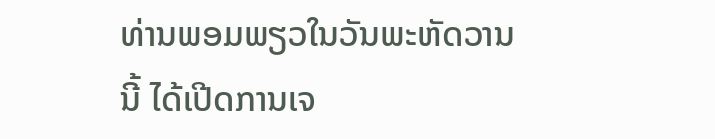ທ່ານພອມພຽວໃນວັນພະຫັດວານນີ້ ໄດ້ເປີດການເຈ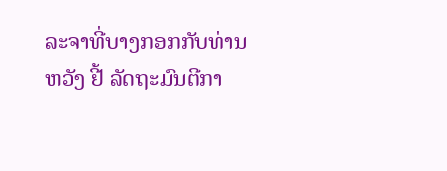ລະຈາທີ່ບາງກອກກັບທ່ານຫວັງ ຢີ້ ລັດຖະມົນຕີກາ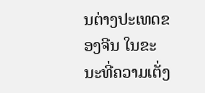ນຕ່າງປະເທດຂອງຈີນ ໃນຂະນະທີ່ຄວາມເຕັ່ງ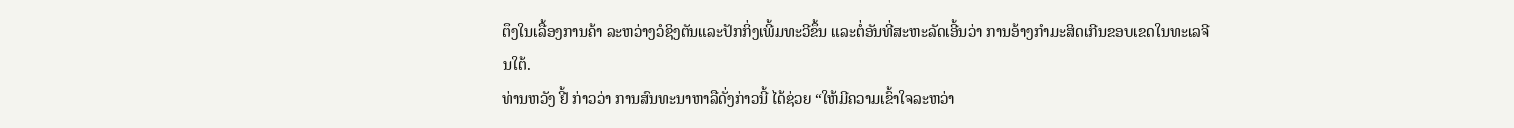ຕຶງໃນເລື້ອງການຄ້າ ລະຫວ່າງວໍຊິງຕັນແລະປັກກິ່ງເພີ້ມທະວີຂຶ້ນ ແລະຕໍ່ອັນທີ່ສະຫະລັດເອີ້ນວ່າ ການອ້າງກຳມະສິດເກີນຂອບເຂດໃນທະເລຈີນໃຕ້.
ທ່ານຫວັງ ຢີ້ ກ່າວວ່າ ການສົນທະນາຫາລືດັ່ງກ່າວນີ້ ໄດ້ຊ່ວຍ “ໃຫ້ມີຄວາມເຂົ້າໃຈລະຫວ່າ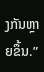ງກັນຫຼາຍຂຶ້ນ.”